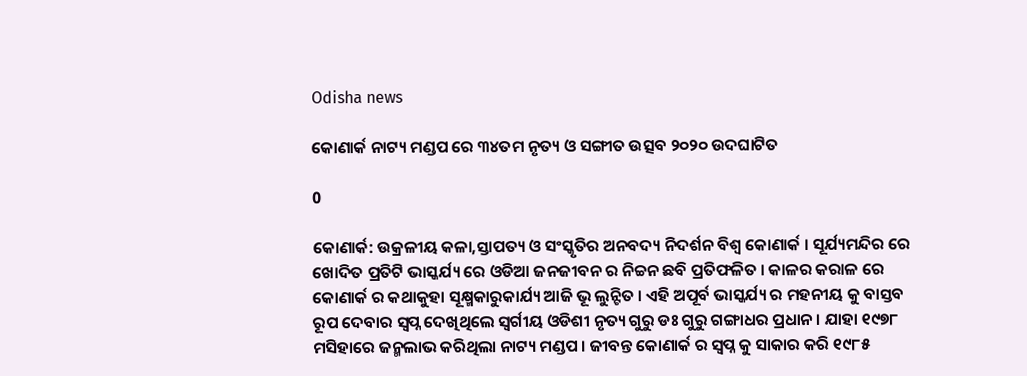Odisha news

କୋଣାର୍କ ନାଟ୍ୟ ମଣ୍ଡପ ରେ ୩୪ତମ ନୃତ୍ୟ ଓ ସଙ୍ଗୀତ ଉତ୍ସବ ୨୦୨୦ ଉଦଘାଟିତ

0

କୋଣାର୍କ: ଉକ୍ରଳୀୟ କଳା,ସ୍ତାପତ୍ୟ ଓ ସଂସ୍କୃତିର ଅନବଦ୍ୟ ନିଦର୍ଶନ ବିଶ୍ୱ କୋଣାର୍କ । ସୂର୍ଯ୍ୟମନ୍ଦିର ରେ ଖୋଦିତ ପ୍ରତିଟି ଭାସ୍କର୍ଯ୍ୟ ରେ ଓଡିଆ ଜନଜୀବନ ର ନିଚ୍ଚନ ଛବି ପ୍ରତିଫଳିତ । କାଳର କରାଳ ରେ କୋଣାର୍କ ର କଥାକୁହା ସୂକ୍ଷ୍ମକାରୁକାର୍ଯ୍ୟ ଆଜି ଭୂ ଲୁନ୍ଟିତ । ଏହି ଅପୂର୍ବ ଭାସ୍କର୍ଯ୍ୟ ର ମହନୀୟ କୁ ବାସ୍ତବ ରୂପ ଦେବାର ସ୍ୱପ୍ନ ଦେଖିଥିଲେ ସ୍ୱର୍ଗୀୟ ଓଡିଶୀ ନୃତ୍ୟ ଗୁରୁ ଡଃ ଗୁରୁ ଗଙ୍ଗାଧର ପ୍ରଧାନ । ଯାହା ୧୯୭୮ ମସିହାରେ ଜନ୍ମଲାଭ କରିଥିଲା ନାଟ୍ୟ ମଣ୍ଡପ । ଜୀବନ୍ତ କୋଣାର୍କ ର ସ୍ୱପ୍ନ କୁ ସାକାର କରି ୧୯୮୫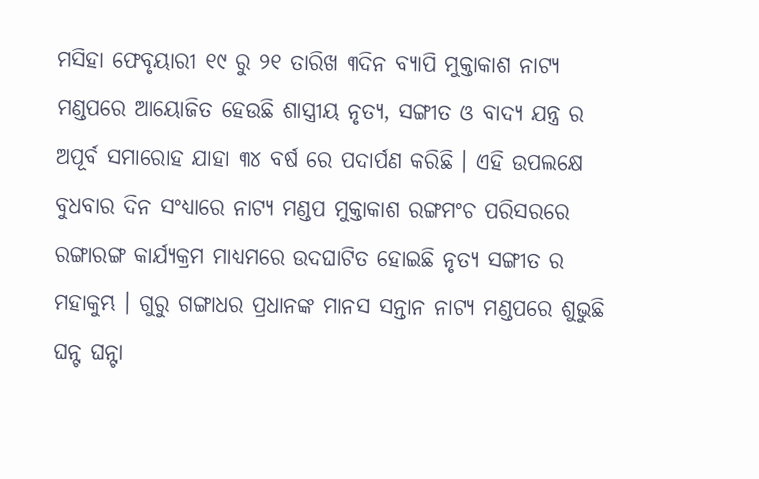ମସିହା ଫେବୃୟାରୀ ୧୯ ରୁ ୨୧ ତାରିଖ ୩ଦିନ ବ୍ୟାପି ମୁକ୍ତାକାଶ ନାଟ୍ୟ ମଣ୍ଡପରେ ଆୟୋଜିତ ହେଉଛି ଶାସ୍ତ୍ରୀୟ ନୃତ୍ୟ, ସଙ୍ଗୀତ ଓ ବାଦ୍ୟ ଯନ୍ତ୍ର ର ଅପୂର୍ବ ସମାରୋହ ଯାହା ୩୪ ବର୍ଷ ରେ ପଦାର୍ପଣ କରିଛି । ଏହି ଉପଲକ୍ଷେ ବୁଧବାର ଦିନ ସଂଧ୍ୟାରେ ନାଟ୍ୟ ମଣ୍ଡପ ମୁକ୍ତାକାଶ ରଙ୍ଗମଂଚ ପରିସରରେ ରଙ୍ଗାରଙ୍ଗ କାର୍ଯ୍ୟକ୍ରମ ମାଧ୍ୟମରେ ଉଦଘାଟିତ ହୋଇଛି ନୃତ୍ୟ ସଙ୍ଗୀତ ର ମହାକୁମ୍ଭ । ଗୁରୁ ଗଙ୍ଗାଧର ପ୍ରଧାନଙ୍କ ମାନସ ସନ୍ତାନ ନାଟ୍ୟ ମଣ୍ଡପରେ ଶୁଭୁଛି ଘନ୍ଟ ଘନ୍ଟା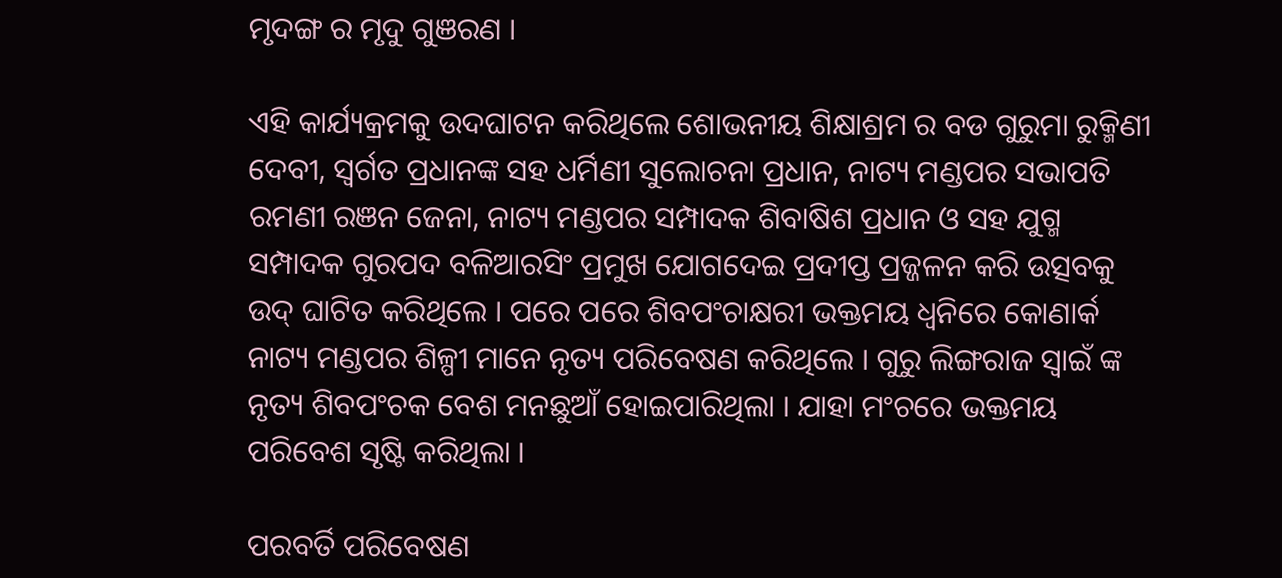ମୃଦଙ୍ଗ ର ମୃଦୁ ଗୁଞରଣ ।

ଏହି କାର୍ଯ୍ୟକ୍ରମକୁ ଉଦଘାଟନ କରିଥିଲେ ଶୋଭନୀୟ ଶିକ୍ଷାଶ୍ରମ ର ବଡ ଗୁରୁମା ରୁକ୍ମିଣୀ ଦେବୀ, ସ୍ୱର୍ଗତ ପ୍ରଧାନଙ୍କ ସହ ଧର୍ମିଣୀ ସୁଲୋଚନା ପ୍ରଧାନ, ନାଟ୍ୟ ମଣ୍ଡପର ସଭାପତି ରମଣୀ ରଞନ ଜେନା, ନାଟ୍ୟ ମଣ୍ଡପର ସମ୍ପାଦକ ଶିବାଷିଶ ପ୍ରଧାନ ଓ ସହ ଯୁଗ୍ମ ସମ୍ପାଦକ ଗୁରପଦ ବଳିଆରସିଂ ପ୍ରମୁଖ ଯୋଗଦେଇ ପ୍ରଦୀପ୍ତ ପ୍ରଜ୍ଜଳନ କରି ଉତ୍ସବକୁ ଉଦ୍ ଘାଟିତ କରିଥିଲେ । ପରେ ପରେ ଶିବପଂଚାକ୍ଷରୀ ଭକ୍ତମୟ ଧ୍ୱନିରେ କୋଣାର୍କ ନାଟ୍ୟ ମଣ୍ଡପର ଶିଳ୍ପୀ ମାନେ ନୃତ୍ୟ ପରିବେଷଣ କରିଥିଲେ । ଗୁରୁ ଲିଙ୍ଗରାଜ ସ୍ୱାଇଁ ଙ୍କ ନୃତ୍ୟ ଶିବପଂଚକ ବେଶ ମନଛୁଆଁ ହୋଇପାରିଥିଲା । ଯାହା ମଂଚରେ ଭକ୍ତମୟ ପରିବେଶ ସୃଷ୍ଟି କରିଥିଲା ।

ପରବର୍ତି ପରିବେଷଣ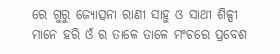ରେ ଗୁରୁ ଜ୍ୟୋତ୍ସନା ରାଣୀ ସାହୁ ଓ ସାଥୀ ଶିଳ୍ପୀ ମାନେ ହରି ଓଁ ର ତାଳେ ତାଳେ ମଂଚରେ ପ୍ରବେଶ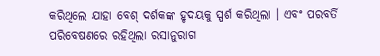କରିଥିଲେ ଯାହା ବେଶ୍ ଦର୍ଶକଙ୍କ ହୃଦୟକୁ ସ୍ପର୍ଶ କରିଥିଲା । ଏବଂ ପରବର୍ତି ପରିବେଷଣରେ ରହିଥିଲା ରସାନୁରାଗ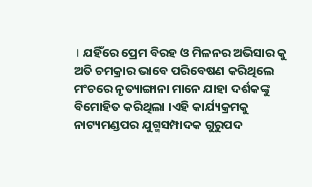। ଯହିଁରେ ପ୍ରେମ ବିରହ ଓ ମିଳନର ଅଭିସାର କୁ ଅତି ଚମକ୍ରାର ଭାବେ ପରିବେଷଣ କରିଥିଲେ ମଂଚରେ ନୃତ୍ୟାଙ୍ଗାନା ମାନେ ଯାହା ଦର୍ଶକଙ୍କୁ ବିମୋହିତ କରିଥିଲା ।ଏହି କାର୍ଯ୍ୟକ୍ରମକୁ ନାଟ୍ୟମଣ୍ଡପର ଯୁଗ୍ମସମ୍ପାଦକ ଗୁରୁପଦ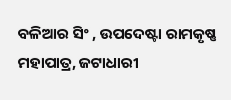ବଳିଆର ସିଂ , ଉପଦେଷ୍ଟା ରାମକୃଷ୍ଣ ମହାପାତ୍ର, ଜଟାଧାରୀ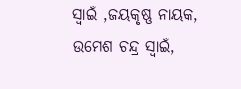ସ୍ୱାଇଁ ,ଜୟକୃଷ୍ଣ ନାୟକ, ଉମେଶ ଚନ୍ଦ୍ର ସ୍ୱାଇଁ,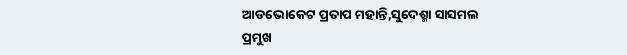ଆଡଭୋକେଟ ପ୍ରତାପ ମହାନ୍ତି,ସୁଦେଶ୍ମା ସାସମଲ ପ୍ରମୁଖ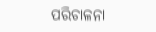ପରିଚାଳନା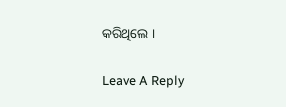କରିଥିଲେ ।

Leave A Reply